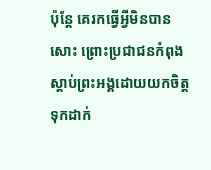ប៉ុន្តែ គេរកធ្វើអ្វីមិនបានសោះ ព្រោះប្រជាជនកំពុងស្តាប់ព្រះអង្គដោយយកចិត្តទុកដាក់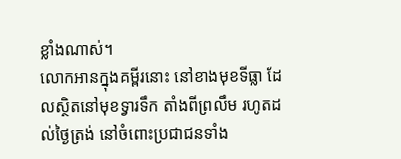ខ្លាំងណាស់។
លោកអានក្នុងគម្ពីរនោះ នៅខាងមុខទីធ្លា ដែលស្ថិតនៅមុខទ្វារទឹក តាំងពីព្រលឹម រហូតដល់ថ្ងៃត្រង់ នៅចំពោះប្រជាជនទាំង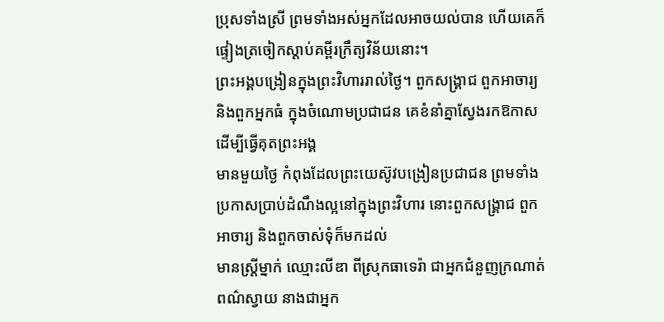ប្រុសទាំងស្រី ព្រមទាំងអស់អ្នកដែលអាចយល់បាន ហើយគេក៏ផ្ទៀងត្រចៀកស្តាប់គម្ពីរក្រឹត្យវិន័យនោះ។
ព្រះអង្គបង្រៀនក្នុងព្រះវិហាររាល់ថ្ងៃ។ ពួកសង្គ្រាជ ពួកអាចារ្យ និងពួកអ្នកធំ ក្នុងចំណោមប្រជាជន គេខំនាំគ្នាស្វែងរកឱកាសដើម្បីធ្វើគុតព្រះអង្គ
មានមួយថ្ងៃ កំពុងដែលព្រះយេស៊ូវបង្រៀនប្រជាជន ព្រមទាំងប្រកាសប្រាប់ដំណឹងល្អនៅក្នុងព្រះវិហារ នោះពួកសង្គ្រាជ ពួកអាចារ្យ និងពួកចាស់ទុំក៏មកដល់
មានស្ត្រីម្នាក់ ឈ្មោះលីឌា ពីស្រុកធាទេរ៉ា ជាអ្នកជំនួញក្រណាត់ពណ៌ស្វាយ នាងជាអ្នក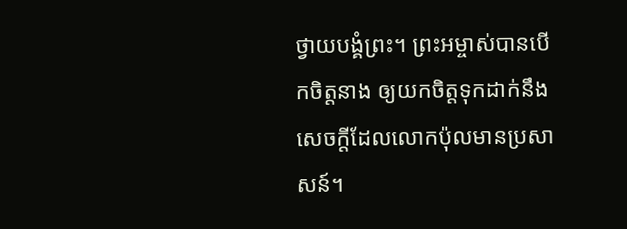ថ្វាយបង្គំព្រះ។ ព្រះអម្ចាស់បានបើកចិត្តនាង ឲ្យយកចិត្តទុកដាក់នឹងសេចក្តីដែលលោកប៉ុលមានប្រសាសន៍។